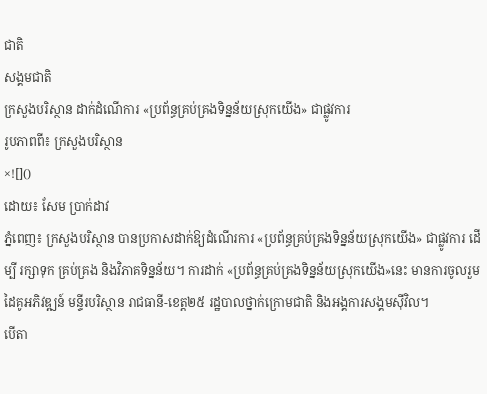ជាតិ
សង្គមជាតិ
ក្រសួងបរិស្ថាន ដាក់ដំណើការ «ប្រព័ន្ធគ្រប់គ្រងទិន្នន័យស្រុកយើង» ជាផ្លូវការ
រូបភាពពី៖ ក្រសួងបរិស្ថាន
×![]()
ដោយ៖ សែម ប្រាក់ដាវ
ភ្នំពេញ៖ ក្រសួងបរិស្ថាន បានប្រកាសដាក់ឱ្យដំណើរការ «ប្រព័ន្ធគ្រប់គ្រងទិន្នន័យស្រុកយើង» ជាផ្លូវការ ដើម្បី រក្សាទុក គ្រប់គ្រង និងវិភាគទិន្នន័យ។ ការដាក់ «ប្រព័ន្ធគ្រប់គ្រងទិន្នន័យស្រុកយើង»នេះ មានការចូលរួមដៃគូអភិវឌ្ឍន៍ មន្ទីរបរិស្ថាន រាជធានី-ខេត្ត២៥ រដ្ឋបាលថ្នាក់ក្រោមជាតិ និងអង្គការសង្គមស៊ីវិល។
បើតា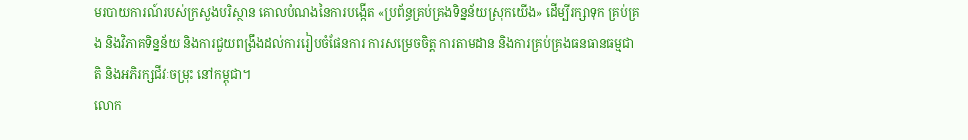មរបាយការណ៍របស់ក្រសួងបរិស្ថាន គោលបំណងនៃការបង្កើត «ប្រព័ន្ធគ្រប់គ្រងទិន្នន័យស្រុកយើង» ដើម្បីរក្សាទុក គ្រប់គ្រង និងវិភាគទិន្នន័យ និងការជួយពង្រឹងដល់ការរៀបចំផែនការ ការសម្រេចចិត្ត ការតាមដាន និងការគ្រប់គ្រងធនធានធម្មជាតិ និងអភិរក្សជីវៈចម្រុះ នៅកម្ពុជា។
លោក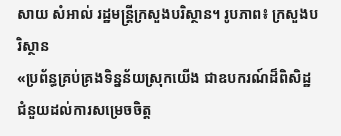សាយ សំអាល់ រដ្ឋមន្រ្តីក្រសួងបរិស្ថាន។ រូបភាព៖ ក្រសួងបរិស្ថាន
«ប្រព័ន្ធគ្រប់គ្រងទិន្នន័យស្រុកយើង ជាឧបករណ៍ដ៏ពិសិដ្ឋ ជំនួយដល់ការសម្រេចចិត្ត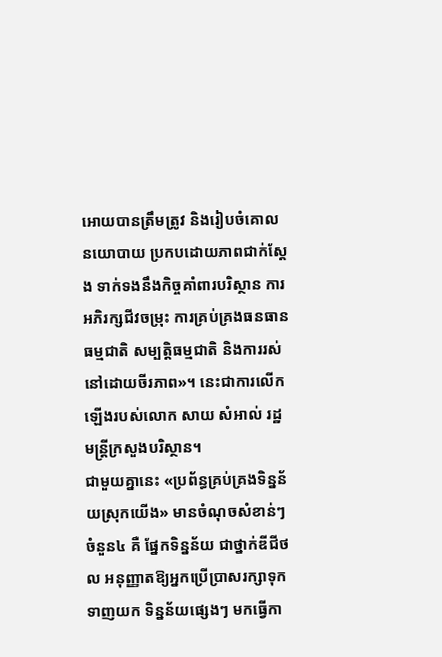អោយបានត្រឹមត្រូវ និងរៀបចំគោលនយោបាយ ប្រកបដោយភាពជាក់ស្តែង ទាក់ទងនឹងកិច្ចគាំពារបរិស្ថាន ការអភិរក្សជីវចម្រុះ ការគ្រប់គ្រងធនធានធម្មជាតិ សម្បត្តិធម្មជាតិ និងការរស់នៅដោយចីរភាព»។ នេះជាការលើកឡើងរបស់លោក សាយ សំអាល់ រដ្ឋមន្រ្តីក្រសួងបរិស្ថាន។
ជាមួយគ្នានេះ «ប្រព័ន្ធគ្រប់គ្រងទិន្នន័យស្រុកយើង» មានចំណុចសំខាន់ៗចំនួន៤ គឺ ផ្នែកទិន្នន័យ ជាថ្នាក់ឌីជីថល អនុញ្ញាតឱ្យអ្នកប្រើប្រាសរក្សាទុក ទាញយក ទិន្នន័យផ្សេងៗ មកធ្វើកា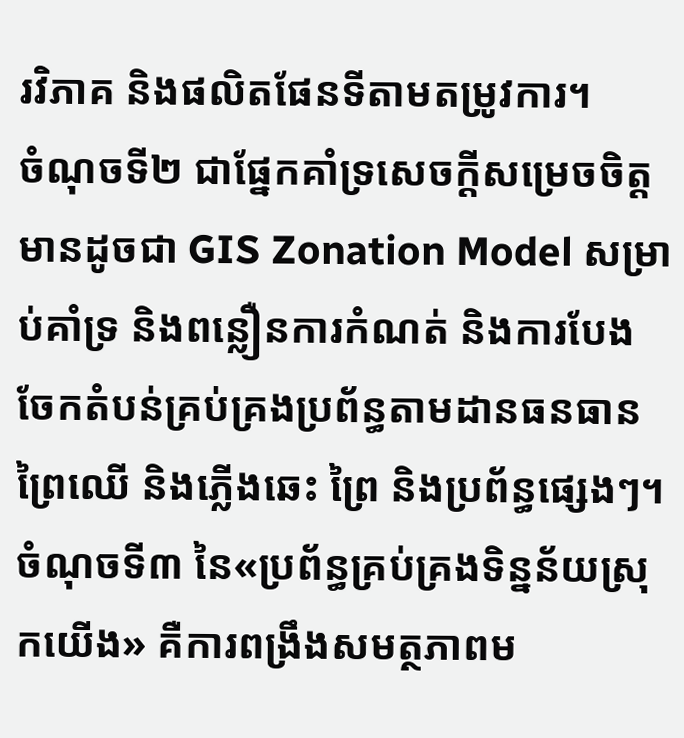រវិភាគ និងផលិតផែនទីតាមតម្រូវការ។
ចំណុចទី២ ជាផ្នែកគាំទ្រសេចក្តីសម្រេចចិត្ត មានដូចជា GIS Zonation Model សម្រាប់គាំទ្រ និងពន្លឿនការកំណត់ និងការបែងចែកតំបន់គ្រប់គ្រងប្រព័ន្ធតាមដានធនធានព្រៃឈើ និងភ្លើងឆេះ ព្រៃ និងប្រព័ន្ធផ្សេងៗ។
ចំណុចទី៣ នៃ«ប្រព័ន្ធគ្រប់គ្រងទិន្នន័យស្រុកយើង» គឺការពង្រឹងសមត្ថភាពម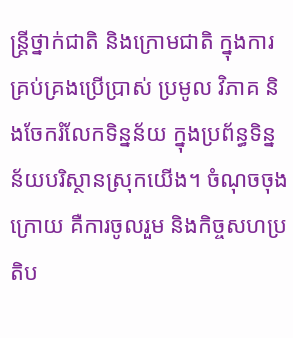ន្ត្រីថ្នាក់ជាតិ និងក្រោមជាតិ ក្នុងការគ្រប់គ្រងប្រើប្រាស់ ប្រមូល វិភាគ និងចែករំលែកទិន្នន័យ ក្នុងប្រព័ន្ធទិន្នន័យបរិស្ថានស្រុកយើង។ ចំណុចចុងក្រោយ គឺការចូលរួម និងកិច្ចសហប្រតិប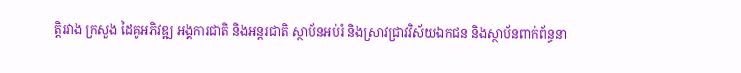ត្តិរវាង ក្រសួង ដៃគូអភិវឌ្ឍ អង្គការជាតិ និងអន្តរជាតិ ស្ថាប័នអប់រំ និងស្រាវជ្រាវវិស័យឯកជន និងស្ថាប័នពាក់ព័ន្ធនា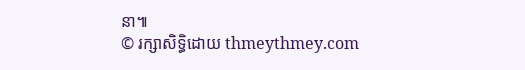នា៕
© រក្សាសិទ្ធិដោយ thmeythmey.com